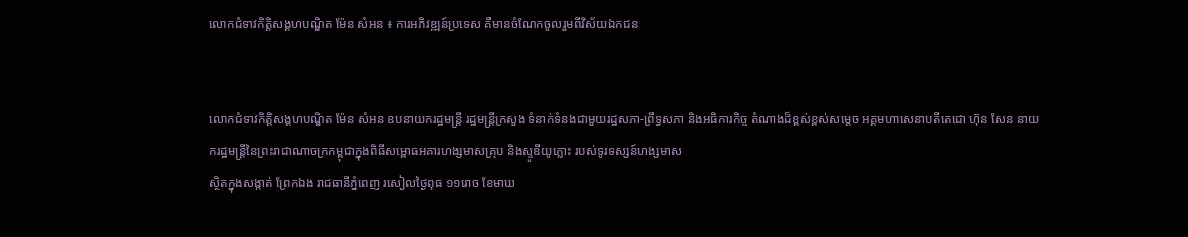លោកជំទាវកិត្តិសង្គហបណ្ឌិត ម៉ែន សំអន ៖ ការអភិវឌ្ឍន៍ប្រទេស គឺមានចំណែកចូលរួមពីវិស័យឯកជន


លោកជំទាវកិត្តិសង្គហបណ្ឌិត ម៉ែន សំអន ឧបនាយករដ្ឋមន្រ្ដី រដ្ឋមន្រ្ដីក្រសួង ទំនាក់ទំនងជាមួយរដ្ឋសភា-ព្រឹទ្ធសភា និងអធិការកិច្ច តំណាងដ៏ខ្ពស់ខ្ពស់សម្តេច អគ្គមហាសេនាបតីតេជោ ហ៊ុន សែន នាយករដ្ឋមន្ត្រីនៃព្រះរាជាណាចក្រកម្ពុជាក្នុងពិធីសម្ពោធអគារហង្សមាសគ្រុប និងស្ទូឌីយូភ្លោះ របស់ទូរទស្សន៍ហង្សមាស
ស្ថិតក្នុងសង្កាត់ ព្រែកឯង រាជធានីភ្នំពេញ រសៀលថ្ងៃពុធ ១១រោច ខែមាឃ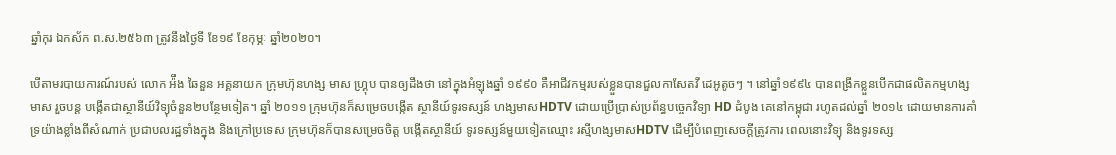ឆ្នាំកុរ ឯកស័ក ព.ស.២៥៦៣ ត្រូវនឹងថ្ងៃទី ខែ១៩ ខែកុម្ភៈ ឆ្នាំ២០២០។

បើតាមរបាយការណ៍របស់ លោក អ៉ឹង ឆៃនួន អគ្គនាយក ក្រុមហ៊ុនហង្ស មាស ហ្គ្រុប បានឲ្យដឹងថា នៅក្នុងអំឡុងឆ្នាំ ១៩៩០ គឺអាជីវកម្មរបស់ខ្លួនបានជួលកាសែតវី ដេអូតូចៗ ។ នៅឆ្នាំ១៩៩៤ បានពង្រីកខ្លួនបើកជាផលិតកម្មហង្សមាស រួចបន្ត បង្កើតជាស្ថានីយ៍វិទ្យុចំនួន២បន្ថែមទៀត។ ឆ្នាំ ២០១១ ក្រុមហ៊ុនក៏សម្រេចបង្កើត ស្ថានីយ៍ទូរទស្សន៍ ហង្សមាសHDTV ដោយប្រើប្រាស់ប្រព័ន្ធបច្ចេកវិទ្យា HD ដំបូង គេនៅកម្ពុជា រហូតដល់ឆ្នាំ ២០១៤ ដោយមានការគាំទ្រយ៉ាងខ្លាំងពីសំណាក់ ប្រជាបលរដ្ឋទាំងក្នុង និងក្រៅប្រទេស ក្រុមហ៊ុនក៏បានសម្រេចចិត្ត បង្កើតស្ថានីយ៍ ទូរទស្សន៍មួយទៀតឈ្មោះ រស្មីហង្សមាសHDTV ដើម្បីបំពេញសេចក្តីត្រូវការ ពេលនោះវិទ្យុ និងទូរទស្ស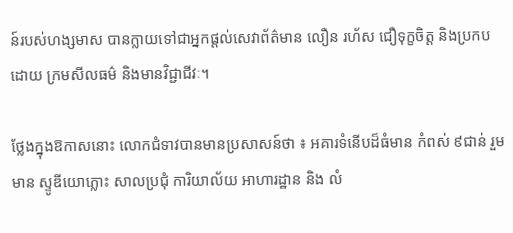ន៍របស់ហង្សមាស បានក្លាយទៅជាអ្នកផ្តល់សេវាព័ត៌មាន លឿន រហ័ស ជឿទុក្ខចិត្ត និងប្រកបដោយ ក្រមសីលធម៌ និងមានវិជ្ជាជីវៈ។

ថ្លែងក្នុងឱកាសនោះ លោកជំទាវបានមានប្រសាសន៍ថា ៖ អគារទំនើបដ៏ធំមាន កំពស់ ៩ជាន់ រួមមាន ស្ទូឌីយោភ្លោះ សាលប្រជុំ ការិយាល័យ អាហារដ្ឋាន និង លំ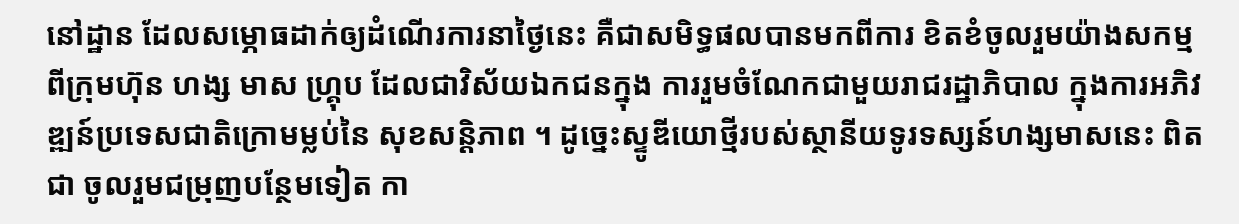នៅដ្ឋាន ដែលសម្ភោធដាក់ឲ្យដំណើរការនាថ្ងៃនេះ គឺជាសមិទ្ធផលបានមកពីការ ខិតខំចូលរួមយ៉ាងសកម្មពីក្រុមហ៊ុន ហង្ស មាស ហ្គ្រុប ដែលជាវិស័យឯកជនក្នុង ការរួមចំណែកជាមួយរាជរដ្ឋាភិបាល ក្នុងការអភិវឌ្ឍន៍ប្រទេសជាតិក្រោមម្លប់នៃ សុខសន្តិភាព ។ ដូច្នេះស្ទូឌីយោថ្មីរបស់ស្ថានីយទូរទស្សន៍ហង្សមាសនេះ ពិតជា ចូលរួមជម្រុញបន្ថែមទៀត កា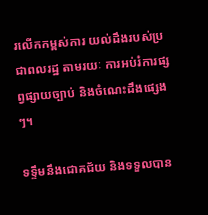រលើកកម្ពស់ការ យល់ដឹងរបស់ប្រជាពលរដ្ឋ តាមរយៈ ការអប់រំការផ្សព្វផ្សាយច្បាប់ និងចំណេះដឹងផ្សេងៗ។

ទទ្ទឹមនឹងជោគជ័យ និងទទួលបាន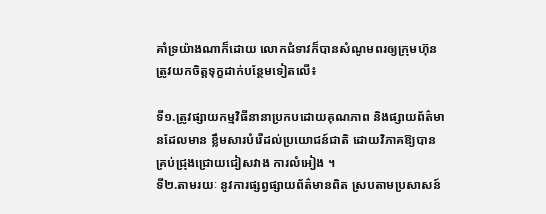គាំទ្រយ៉ាងណាក៏ដោយ លោកជំទាវក៏បានសំណូមពរឲ្យក្រុមហ៊ុនត្រូវយកចិត្តទុក្ខដាក់បន្ថែមទៀតលើ៖

ទី១.ត្រូវផ្សាយកម្មវិធីនានាប្រកបដោយគុណភាព និងផ្សាយព័ត៌មានដែលមាន ខ្លឹមសារបំរើដល់ប្រយោជន៍ជាតិ ដោយវិភាគឱ្យបានគ្រប់ជ្រុងជ្រោយជៀសវាង ការលំអៀង ។
ទី២.តាមរយៈ នូវការផ្សព្វផ្សាយព័ត៌មានពិត ស្របតាមប្រសាសន៍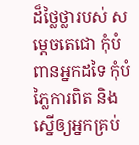ដ៏ថ្លៃថ្លារបស់ សម្តេចតេជោ កុំបំពានអ្នកដទៃ កុំបំភ្លៃការពិត និងស្នើឲ្យអ្នកគ្រប់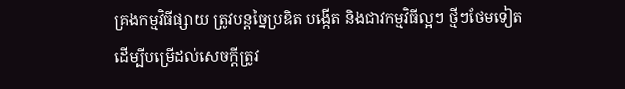គ្រងកម្មវិធីផ្សាយ ត្រូវបន្តច្នៃប្រឌិត បង្កើត និងជាវកម្មវិធីល្អៗ ថ្មីៗថែមទៀត ដើម្បីបម្រើដល់សេចក្តីត្រូវ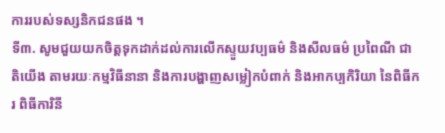ការរបស់ទស្សនិកជនផង ។
ទី៣. សូមជួយយកចិត្តទុកដាក់ដល់ការលើកស្ទួយវប្បធម៌ និងសីលធម៌ ប្រពៃណី ជាតិយើង តាមរយៈកម្មវិធីនានា និងការបង្ហាញសម្លៀកបំពាក់ និងអាកប្បកិរិយា នៃពិធីករ ពិធីការិនី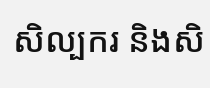សិល្បករ និងសិ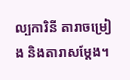ល្បការិនី តារាចម្រៀង និងតារាសម្តែង។